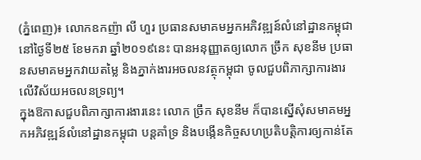(ភ្នំពេញ)៖ លោកឧកញ៉ា លី ហួរ ប្រធានសមាគមអ្នកអភិវឌ្ឍន៍លំនៅដ្ឋានកម្ពុជា នៅថ្ងៃទី២៥ ខែមករា ឆ្នាំ២០១៩នេះ បានអនុញ្ញាតឲ្យលោក ច្រឹក សុខនីម ប្រធានសមាគមអ្នកវាយតម្លៃ និងភ្នាក់ងារអចលនវត្ថុកម្ពុជា ចូលជួបពិភាក្សាការងារលើវិស័យអចលនទ្រព្យ។
ក្នុងឱកាសជួបពិភាក្សាការងារនេះ លោក ច្រឹក សុខនីម ក៏បានស្នើសុំសមាគមអ្នកអភិវឌ្ឍន៍លំនៅដ្ឋានកម្ពុជា បន្តគាំទ្រ និងបង្កើនកិច្ចសហប្រតិបត្តិការឲ្យកាន់តែ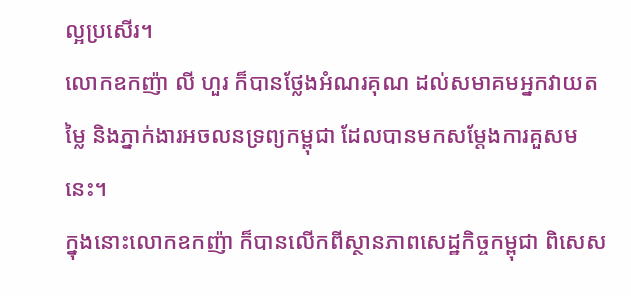ល្អប្រសើរ។
លោកឧកញ៉ា លី ហួរ ក៏បានថ្លែងអំណរគុណ ដល់សមាគមអ្នកវាយតម្លៃ និងភ្នាក់ងារអចលនទ្រព្យកម្ពុជា ដែលបានមកសម្តែងការគួសមនេះ។
ក្នុងនោះលោកឧកញ៉ា ក៏បានលើកពីស្ថានភាពសេដ្ឋកិច្ចកម្ពុជា ពិសេស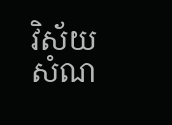វិស័យសំណ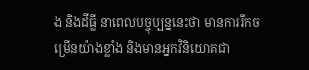ង និងដីធ្លី នាពេលបច្ចុប្បន្ននេះថា មានការរីកចម្រើនយ៉ាងខ្លាំង និងមានអ្នកវិនិយោគជា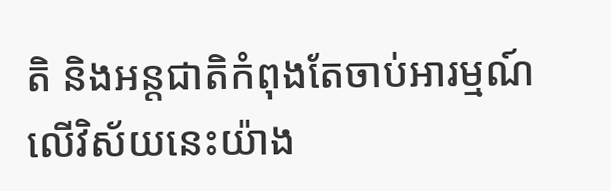តិ និងអន្តជាតិកំពុងតែចាប់អារម្មណ៍ លើវិស័យនេះយ៉ាង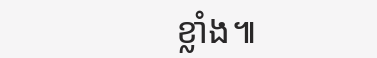ខ្លាំង៕